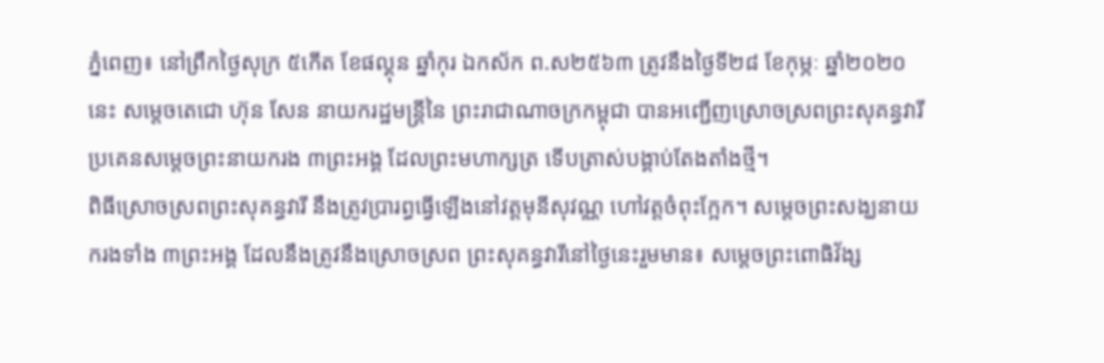ភ្នំពេញ៖ នៅព្រឹកថ្ងៃសុក្រ ៥កើត ខែផល្គុន ឆ្នាំកុរ ឯកស័ក ព.ស២៥៦៣ ត្រូវនឹងថ្ងៃទី២៨ ខែកុម្ភៈ ឆ្នាំ២០២០នេះ សម្តេចតេជោ ហ៊ុន សែន នាយករដ្ឋមន្ត្រីនៃ ព្រះរាជាណាចក្រកម្ពុជា បានអញ្ជើញស្រោចស្រពព្រះសុគន្ធវារី ប្រគេនសម្តេចព្រះនាយករង ៣ព្រះអង្គ ដែលព្រះមហាក្សត្រ ទើបត្រាស់បង្គាប់តែងតាំងថ្មី។
ពិធីស្រោចស្រពព្រះសុគន្ធវារី នឹងត្រូវប្រារព្ធធ្វើឡើងនៅវត្តមុនីសុវណ្ណ ហៅវត្តចំពុះក្អែក។ សម្តេចព្រះសង្ឃនាយករងទាំង ៣ព្រះអង្គ ដែលនឹងត្រូវនឹងស្រោចស្រព ព្រះសុគន្ធវារីនៅថ្ងៃនេះរួមមាន៖ សម្តេចព្រះពោធិវ័ង្ស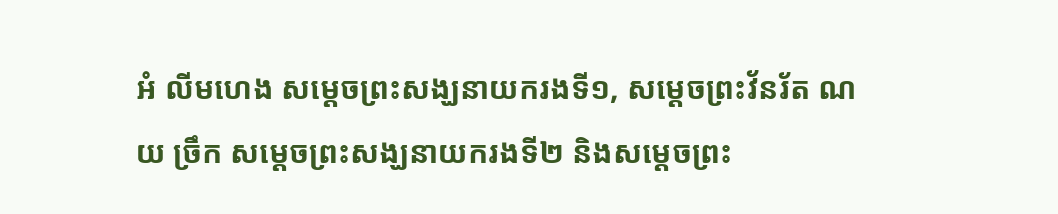អំ លីមហេង សម្តេចព្រះសង្ឃនាយករងទី១, សម្តេចព្រះវ័នរ័ត ណយ ច្រឹក សម្តេចព្រះសង្ឃនាយករងទី២ និងសម្តេចព្រះ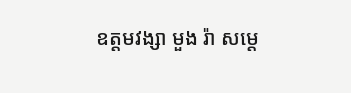ឧត្តមវង្សា មួង រ៉ា សម្តេ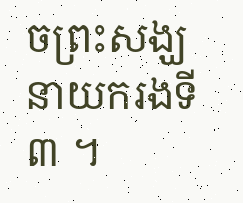ចព្រះសង្ឃនាយករងទី៣ ។